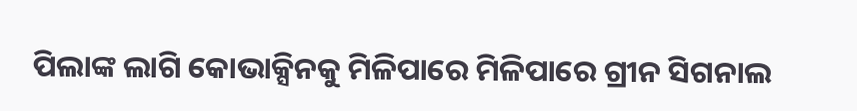ପିଲାଙ୍କ ଲାଗି କୋଭାକ୍ସିନକୁ ମିଳିପାରେ ମିଳିପାରେ ଗ୍ରୀନ ସିଗନାଲ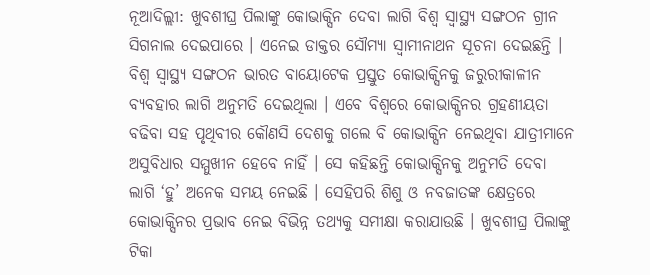ନୂଆଦିଲ୍ଲୀ: ଖୁବଶୀଘ୍ର ପିଲାଙ୍କୁ କୋଭାକ୍ସିନ ଦେବା ଲାଗି ବିଶ୍ୱ ସ୍ୱାସ୍ଥ୍ୟ ସଙ୍ଗଠନ ଗ୍ରୀନ ସିଗନାଲ ଦେଇପାରେ । ଏନେଇ ଡାକ୍ତର ସୌମ୍ୟା ସ୍ୱାମୀନାଥନ ସୂଚନା ଦେଇଛନ୍ତି । ବିଶ୍ୱ ସ୍ୱାସ୍ଥ୍ୟ ସଙ୍ଗଠନ ଭାରତ ବାୟୋଟେକ ପ୍ରସ୍ତୁତ କୋଭାକ୍ସିନକୁ ଜରୁରୀକାଳୀନ ବ୍ୟବହାର ଲାଗି ଅନୁମତି ଦେଇଥିଲା । ଏବେ ବିଶ୍ୱରେ କୋଭାକ୍ସିନର ଗ୍ରହଣୀୟତା ବଢିବା ସହ ପୃଥିବୀର କୌଣସି ଦେଶକୁ ଗଲେ ବି କୋଭାକ୍ସିନ ନେଇଥିବା ଯାତ୍ରୀମାନେ ଅସୁବିଧାର ସମ୍ମୁଖୀନ ହେବେ ନାହିଁ । ସେ କହିଛନ୍ତି କୋଭାକ୍ସିନକୁ ଅନୁମତି ଦେବା ଲାଗି ‘ହୁ’ ଅନେକ ସମୟ ନେଇଛି । ସେହିପରି ଶିଶୁ ଓ ନବଜାତଙ୍କ କ୍ଷେତ୍ରରେ କୋଭାକ୍ସିନର ପ୍ରଭାବ ନେଇ ବିଭିନ୍ନ ତଥ୍ୟକୁ ସମୀକ୍ଷା କରାଯାଉଛି । ଖୁବଶୀଘ୍ର ପିଲାଙ୍କୁ ଟିକା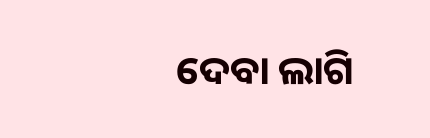ଦେବା ଲାଗି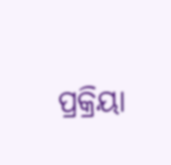ପ୍ରକ୍ରିୟା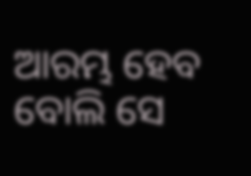ଆରମ୍ଭ ହେବ ବୋଲି ସେ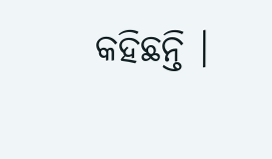କହିଛନ୍ତି ।